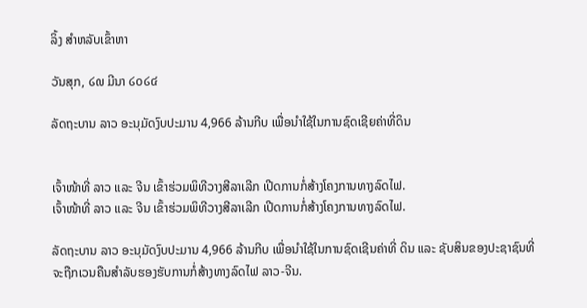ລິ້ງ ສຳຫລັບເຂົ້າຫາ

ວັນສຸກ, ໒໙ ມີນາ ໒໐໒໔

ລັດຖະບານ ລາວ ອະນຸມັດງົບປະມານ 4,966 ລ້ານກີບ ເພື່ອນຳໃຊ້ໃນການຊົດເຊີຍຄ່າທີ່ດິນ


ເຈົ້າໜ້າທີ່ ລາວ ແລະ ຈີນ ເຂົ້າຮ່ວມພິທີວາງສີລາເລີກ ເປີດການກໍ່ສ້າງໂຄງການທາງລົດໄຟ.
ເຈົ້າໜ້າທີ່ ລາວ ແລະ ຈີນ ເຂົ້າຮ່ວມພິທີວາງສີລາເລີກ ເປີດການກໍ່ສ້າງໂຄງການທາງລົດໄຟ.

ລັດຖະບານ ລາວ ອະນຸມັດງົບປະມານ 4,966 ລ້ານກີບ ເພື່ອນຳໃຊ້ໃນການຊົດເຊີນຄ່າທີ່ ດິນ ແລະ ຊັບສິນຂອງປະຊາຊົນທີ່ຈະຖືກເວນຄືນສຳລັບຮອງຮັບການກໍ່ສ້າງທາງລົດໄຟ ລາວ-ຈີນ.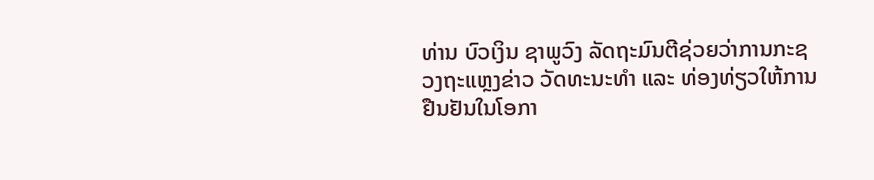ທ່ານ ບົວເງິນ ຊາພູວົງ ລັດຖະມົນຕີຊ່ວຍວ່າການກະຊວງຖະແຫຼງຂ່າວ ວັດທະນະທຳ ແລະ ທ່ອງທ່ຽວໃຫ້ການຢືນຢັນໃນໂອກາ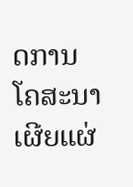ດການໂຄສະນາເຜີຍແຜ່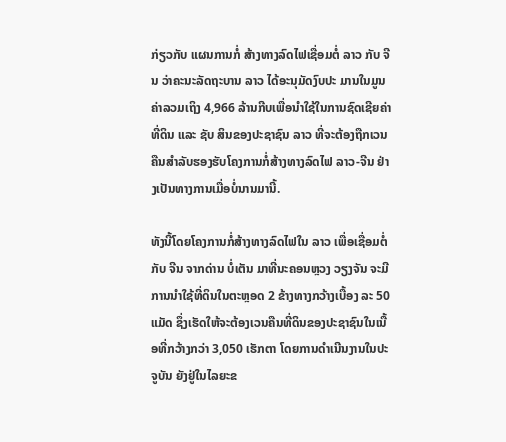ກ່ຽວກັບ ແຜນການກໍ່ ສ້າງທາງລົດໄຟເຊື່ອມຕໍ່ ລາວ ກັບ ຈີນ ວ່າຄະນະລັດຖະບານ ລາວ ໄດ້ອະນຸມັດງົບປະ ມານໃນມູນຄ່າລວມເຖິງ 4,966 ລ້ານກີບເພື່ອນຳໃຊ້ໃນການຊົດເຊີຍຄ່າທີ່ດິນ ແລະ ຊັບ ສິນຂອງປະຊາຊົນ ລາວ ທີ່ຈະຕ້ອງຖືກເວນຄືນສຳລັບຮອງຮັບໂຄງການກໍ່ສ້າງທາງລົດໄຟ ລາວ-ຈີນ ຢ່າງເປັນທາງການເມື່ອບໍ່ນານມານີ້.

ທັງນີ້ໂດຍໂຄງການກໍ່ສ້າງທາງລົດໄຟໃນ ລາວ ເພື່ອເຊື່ອມຕໍ່ກັບ ຈີນ ຈາກດ່ານ ບໍ່ເຕັນ ມາທີ່ນະຄອນຫຼວງ ວຽງຈັນ ຈະມີການນຳໃຊ້ທີ່ດິນໃນຕະຫຼອດ 2 ຂ້າງທາງກວ້າງເບື້ອງ ລະ 50 ແມັດ ຊຶ່ງເຮັດໃຫ້ຈະຕ້ອງເວນຄືນທີ່ດິນຂອງປະຊາຊົນໃນເນື້ອທີ່ກວ້າງກວ່າ 3,050 ເຮັກຕາ ໂດຍການດຳເນີນງານໃນປະຈູບັນ ຍັງຢູ່ໃນໄລຍະຂ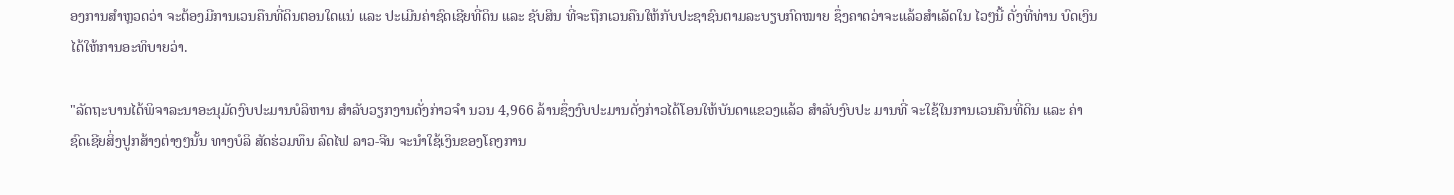ອງການສຳຫຼວດວ່າ ຈະຕ້ອງມີການເວນຄືນທີ່ດິນຕອນໃດແນ່ ແລະ ປະເມີນຄ່າຊົດເຊີຍທີ່ດິນ ແລະ ຊັບສິນ ທີ່ຈະຖືກເວນຄືນໃຫ້ກັບປະຊາຊົນຕາມລະບຽບກົດໝາຍ ຊຶ່ງຄາດວ່າຈະແລ້ວສຳເລັດໃນ ໄວໆນີ້ ດັ່ງທີ່ທ່ານ ບົດເງິນ ໄດ້ໃຫ້ການອະທິບາຍວ່າ.

"ລັດຖະບານໄດ້ພິຈາລະນາອະນຸມັດງົບປະມານບໍລິຫານ ສຳລັບວຽກງານດັ່ງກ່າວຈຳ ນວນ 4,966 ລ້ານຊຶ່ງງົບປະມານດັ່ງກ່າວໄດ້ໂອນໃຫ້ບັນດາແຂວງແລ້ວ ສຳລັບງົບປະ ມານທີ່ ຈະໃຊ້ໃນການເວນຄືນທີ່ດິນ ແລະ ຄ່າຊົດເຊີຍສິ່ງປູກສ້າງຕ່າງໆນັ້ນ ທາງບໍລິ ສັດຮ່ວມທຶນ ລົດໄຟ ລາວ-ຈີນ ຈະນຳໃຊ້ເງິນຂອງໂຄງການ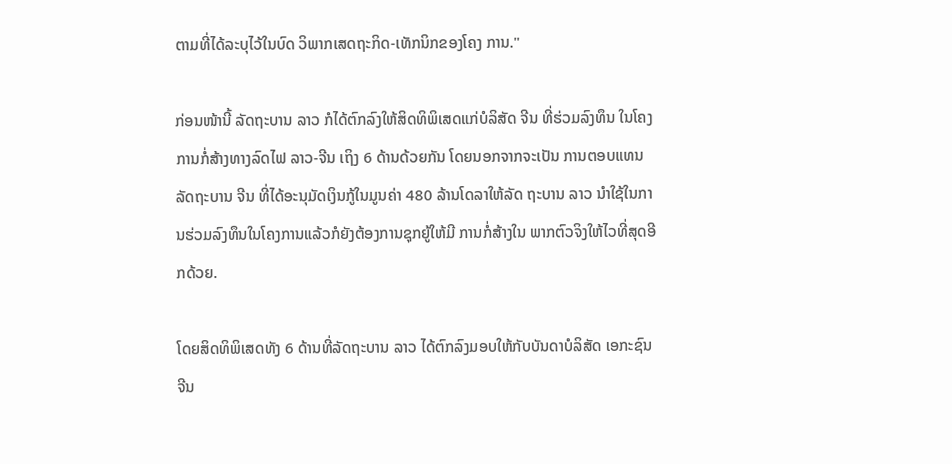ຕາມທີ່ໄດ້ລະບຸໄວ້ໃນບົດ ວິພາກເສດຖະກິດ-ເທັກນິກຂອງໂຄງ ການ."

ກ່ອນໜ້ານີ້ ລັດຖະບານ ລາວ ກໍໄດ້ຕົກລົງໃຫ້ສິດທິພິເສດແກ່ບໍລິສັດ ຈີນ ທີ່ຮ່ວມລົງທຶນ ໃນໂຄງການກໍ່ສ້າງທາງລົດໄຟ ລາວ-ຈີນ ເຖິງ 6 ດ້ານດ້ວຍກັນ ໂດຍນອກຈາກຈະເປັນ ການຕອບແທນລັດຖະບານ ຈີນ ທີ່ໄດ້ອະນຸມັດເງິນກູ້ໃນມູນຄ່າ 480 ລ້ານໂດລາໃຫ້ລັດ ຖະບານ ລາວ ນຳໃຊ້ໃນການຮ່ວມລົງທຶນໃນໂຄງການແລ້ວກໍຍັງຕ້ອງການຊຸກຍູ້ໃຫ້ມີ ການກໍ່ສ້າງໃນ ພາກຕົວຈິງໃຫ້ໄວທີ່ສຸດອີກດ້ວຍ.

ໂດຍສິດທິພິເສດທັງ 6 ດ້ານທີ່ລັດຖະບານ ລາວ ໄດ້ຕົກລົງມອບໃຫ້ກັບບັນດາບໍລິສັດ ເອກະຊົນ ຈີນ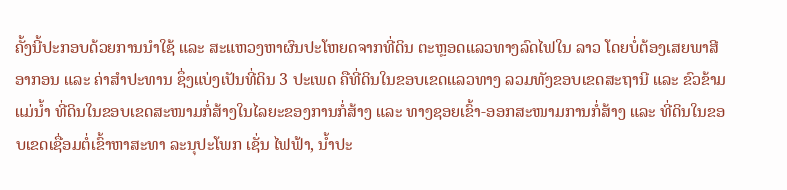ຄັ້ງນີ້ປະກອບດ້ວຍການນຳໃຊ້ ແລະ ສະແຫວງຫາຜົນປະໂຫຍດຈາກທີ່ດິນ ຕະຫຼອດແລວທາງລົດໄຟໃນ ລາວ ໂດຍບໍ່ຕ້ອງເສຍພາສີອາກອນ ແລະ ຄ່າສຳປະທານ ຊຶ່ງແບ່ງເປັນທີ່ດິນ 3 ປະເພດ ຄືທີ່ດິນໃນຂອບເຂດແລວທາງ ລວມທັງຂອບເຂດສະຖານີ ແລະ ຂົວຂ້າມແມ່ນ້ຳ ທີ່ດິນໃນຂອບເຂດສະໜາມກໍ່ສ້າງໃນໄລຍະຂອງການກໍ່ສ້າງ ແລະ ທາງຊອຍເຂົ້າ-ອອກສະໜາມການກໍ່ສ້າງ ແລະ ທີ່ດິນໃນຂອບເຂດເຊື່ອມຕໍ່ເຂົ້າຫາສະທາ ລະນຸປະໂພກ ເຊັ່ນ ໄຟຟ້າ, ນ້ຳປະ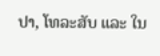ປາ, ໂທລະສັບ ແລະ ໃນ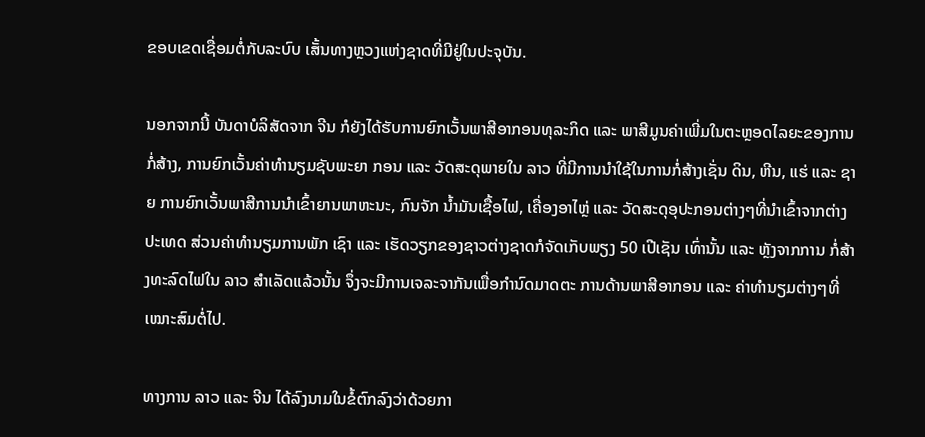ຂອບເຂດເຊື່ອມຕໍ່ກັບລະບົບ ເສັ້ນທາງຫຼວງແຫ່ງຊາດທີ່ມີຢູ່ໃນປະຈຸບັນ.

ນອກຈາກນີ້ ບັນດາບໍລິສັດຈາກ ຈີນ ກໍຍັງໄດ້ຮັບການຍົກເວັ້ນພາສີອາກອນທຸລະກິດ ແລະ ພາສີມູນຄ່າເພີ່ມໃນຕະຫຼອດໄລຍະຂອງການກໍ່ສ້າງ, ການຍົກເວັ້ນຄ່າທຳນຽມຊັບພະຍາ ກອນ ແລະ ວັດສະດຸພາຍໃນ ລາວ ທີ່ມີການນຳໃຊ້ໃນການກໍ່ສ້າງເຊັ່ນ ດິນ, ຫີນ, ແຮ່ ແລະ ຊາຍ ການຍົກເວັ້ນພາສີການນຳເຂົ້າຍານພາຫະນະ, ກົນຈັກ ນ້ຳມັນເຊື້ອໄຟ, ເຄື່ອງອາໄຫຼ່ ແລະ ວັດສະດຸອຸປະກອນຕ່າງໆທີ່ນຳເຂົ້າຈາກຕ່າງປະເທດ ສ່ວນຄ່າທຳນຽມການພັກ ເຊົາ ແລະ ເຮັດວຽກຂອງຊາວຕ່າງຊາດກໍຈັດເກັບພຽງ 50 ເປີເຊັນ ເທົ່ານັ້ນ ແລະ ຫຼັງຈາກການ ກໍ່ສ້າງທະລົດໄຟໃນ ລາວ ສຳເລັດແລ້ວນັ້ນ ຈຶ່ງຈະມີການເຈລະຈາກັນເພື່ອກຳນົດມາດຕະ ການດ້ານພາສີອາກອນ ແລະ ຄ່າທຳນຽມຕ່າງໆທີ່ເໝາະສົມຕໍ່ໄປ.

ທາງການ ລາວ ແລະ ຈີນ ໄດ້ລົງນາມໃນຂໍ້ຕົກລົງວ່າດ້ວຍກາ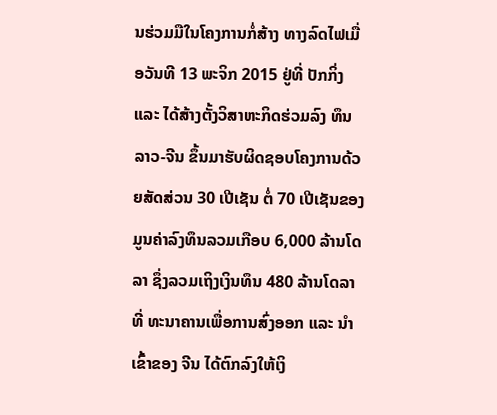ນຮ່ວມມືໃນໂຄງການກໍ່ສ້າງ ທາງລົດໄຟເມື່ອວັນທີ 13 ພະຈິກ 2015 ຢູ່ທີ່ ປັກກິ່ງ ແລະ ໄດ້ສ້າງຕັ້ງວິສາຫະກິດຮ່ວມລົງ ທຶນ ລາວ-ຈີນ ຂຶ້ນມາຮັບຜິດຊອບໂຄງການດ້ວຍສັດສ່ວນ 30 ເປີເຊັນ ຕໍ່ 70 ເປີເຊັນຂອງ ມູນຄ່າລົງທຶນລວມເກືອບ 6,000 ລ້ານໂດລາ ຊຶ່ງລວມເຖິງເງິນທຶນ 480 ລ້ານໂດລາ ທີ່ ທະນາຄານເພື່ອການສົ່ງອອກ ແລະ ນຳເຂົ້າຂອງ ຈີນ ໄດ້ຕົກລົງໃຫ້ເງິ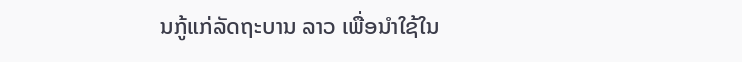ນກູ້ແກ່ລັດຖະບານ ລາວ ເພື່ອນຳໃຊ້ໃນ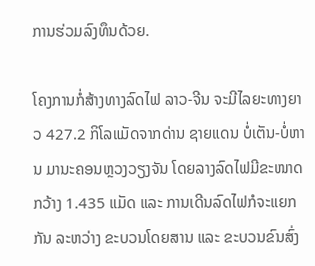ການຮ່ວມລົງທຶນດ້ວຍ.

ໂຄງການກໍ່ສ້າງທາງລົດໄຟ ລາວ-ຈີນ ຈະມີໄລຍະທາງຍາວ 427.2 ກິໂລແມັດຈາກດ່ານ ຊາຍແດນ ບໍ່ເຕັນ-ບໍ່ຫານ ມານະຄອນຫຼວງວຽງຈັນ ໂດຍລາງລົດໄຟມີຂະໜາດກວ້າງ 1.435 ແມັດ ແລະ ການເດີນລົດໄຟກໍຈະແຍກກັນ ລະຫວ່າງ ຂະບວນໂດຍສານ ແລະ ຂະບວນຂົນສົ່ງ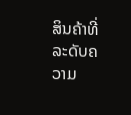ສິນຄ້າທີ່ລະດັບຄວາມ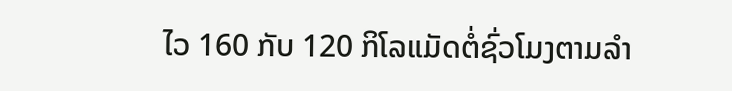ໄວ 160 ກັບ 120 ກິໂລແມັດຕໍ່ຊົ່ວໂມງຕາມລຳ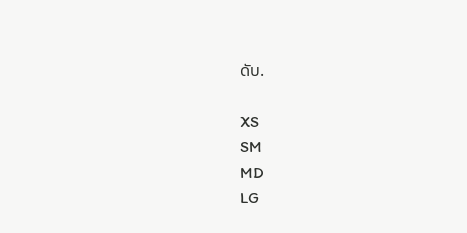ດັບ.

XS
SM
MD
LG